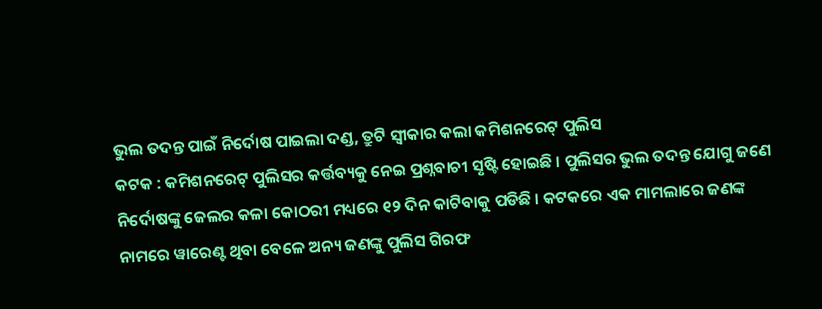ଭୁଲ ତଦନ୍ତ ପାଇଁ ନିର୍ଦୋଷ ପାଇଲା ଦଣ୍ଡ, ତ୍ରୁଟି ସ୍ବୀକାର କଲା କମିଶନରେଟ୍ ପୁଲିସ
କଟକ : କମିଶନରେଟ୍ ପୁଲିସର କର୍ତ୍ତବ୍ୟକୁ ନେଇ ପ୍ରଶ୍ନବାଚୀ ସୃଷ୍ଟି ହୋଇଛି । ପୁଲିସର ଭୁଲ ତଦନ୍ତ ଯୋଗୁ ଜଣେ ନିର୍ଦୋଷଙ୍କୁ ଜେଲର କଳା କୋଠରୀ ମଧ୍ୟରେ ୧୨ ଦିନ କାଟିବାକୁ ପଡିଛି । କଟକରେ ଏକ ମାମଲାରେ ଜଣଙ୍କ ନାମରେ ୱାରେଣ୍ଟ ଥିବା ବେଳେ ଅନ୍ୟ ଜଣଙ୍କୁ ପୁଲିସ ଗିରଫ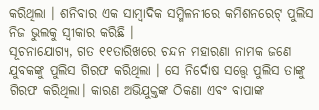କରିଥିଲା । ଶନିବାର ଏକ ସାମ୍ବାଦିକ ସମ୍ମିଳନୀରେ କମିଶନରେଟ୍ ପୁଲିସ ନିଜ ଭୁଲକୁ ସ୍ବୀକାର କରିଛି ।
ସୂଚନାଯୋଗ୍ୟ, ଗତ ୧୧ତାରିଖରେ ଚନ୍ଦନ ମହାରଣା ନାମକ ଜଣେ ଯୁବକଙ୍କୁ ପୁଲିସ ଗିରଫ କରିଥିଲା । ସେ ନିର୍ଦୋଷ ସତ୍ତ୍ବେ ପୁଲିସ ତାଙ୍କୁ ଗିରଫ କରିଥିଲା। କାରଣ ଅଭିଯୁକ୍ତଙ୍କ ଠିକଣା ଏବଂ ବାପାଙ୍କ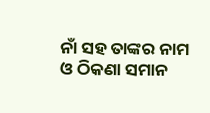ନାଁ ସହ ତାଙ୍କର ନାମ ଓ ଠିକଣା ସମାନ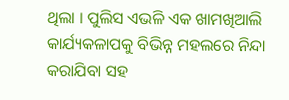ଥିଲା । ପୁଲିସ ଏଭଳି ଏକ ଖାମଖିଆଲି କାର୍ଯ୍ୟକଳାପକୁ ବିଭିନ୍ନ ମହଲରେ ନିନ୍ଦା କରାଯିବା ସହ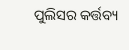ପୁଲିସର କର୍ତ୍ତବ୍ୟ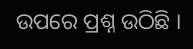ଉପରେ ପ୍ରଶ୍ନ ଉଠିଛି ।